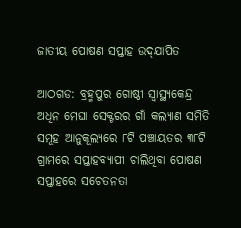ଜାତୀୟ ପୋଷଣ ସପ୍ତାହ ଉଦ୍‍ଯାପିତ

ଆଠଗଡ: ବ୍ରହ୍ମପୁର ଗୋଷ୍ଠୀ ସ୍ୱାସ୍ଥ୍ୟକେନ୍ଦ୍ର ଅଧିନ ମେଘା ସେକ୍ଟରର ଗାଁ କଲ୍ୟାଣ ସମିତି ସମୂହ ଆନୁକୂଲ୍ୟରେ ୮ଟି ପଞ୍ଚାୟତର ୩୮ଟି ଗ୍ରାମରେ ସପ୍ତାହବ୍ୟାପୀ ଚାଲିଥିବା ପୋଷଣ ସପ୍ତାହରେ ସଚେତନତା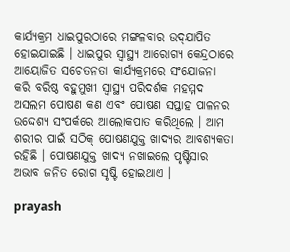କାର୍ଯ୍ୟକ୍ରମ ଧାଇପୁରଠାରେ ମଙ୍ଗଳବାର ଉଦ୍‍ଯାପିତ ହୋଇଯାଇଛି । ଧାଇପୁର ସ୍ୱାସ୍ଥ୍ୟ ଆରୋଗ୍ୟ କେନ୍ଦ୍ରଠାରେ ଆୟୋଜିତ ସଚେତନତା କାର୍ଯ୍ୟକ୍ରମରେ ସଂଯୋଜନା କରି ବରିଷ୍ଠ ବହୁମୁଖୀ ସ୍ୱାସ୍ଥ୍ୟ ପରିଦର୍ଶକ ମହମ୍ମଦ ଅସଲମ ପୋଷଣ କଣ ଏବଂ ପୋଷଣ ସପ୍ତାହ ପାଳନର ଉଦ୍ଦେଶ୍ୟ ସଂପର୍କରେ ଆଲୋକପାତ କରିଥିଲେ । ଆମ ଶରୀର ପାଇଁ ସଠିକ୍‍ ପୋଷଣଯୁକ୍ତ ଖାଦ୍ୟର ଆବଶ୍ୟକତା ରହିଛି । ପୋଷଣଯୁକ୍ତ ଖାଦ୍ୟ ନଖାଇଲେ ପୃଷ୍ଟିସାର ଅଭାବ ଜନିତ ରୋଗ ସୃଷ୍ଟି ହୋଇଥାଏ ।

prayash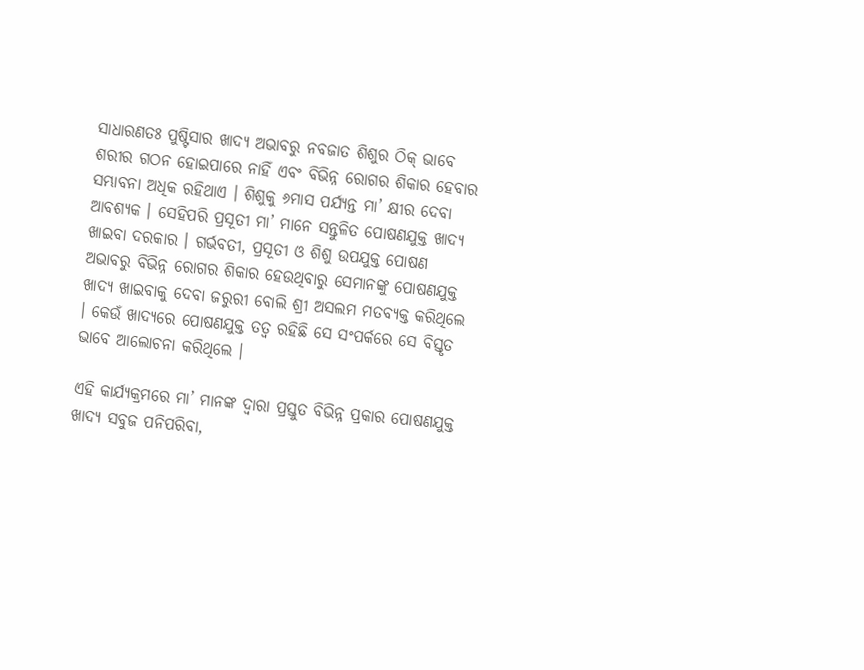ସାଧାରଣତଃ ପୁଷ୍ଟିସାର ଖାଦ୍ୟ ଅଭାବରୁ ନବଜାତ ଶିଶୁର ଠିକ୍‍ ଭାବେ ଶରୀର ଗଠନ ହୋଇପାରେ ନାହିଁ ଏବଂ ବିଭିନ୍ନ ରୋଗର ଶିକାର ହେବାର ସମ୍ଭାବନା ଅଧିକ ରହିଥାଏ । ଶିଶୁକୁ ୬ମାସ ପର୍ଯ୍ୟନ୍ତ ମା’ କ୍ଷୀର ଦେବା ଆବଶ୍ୟକ । ସେହିପରି ପ୍ରସୂତୀ ମା’ ମାନେ ସନ୍ତୁଳିତ ପୋଷଣଯୁକ୍ତ ଖାଦ୍ୟ ଖାଇବା ଦରକାର । ଗର୍ଭବତୀ, ପ୍ରସୂତୀ ଓ ଶିଶୁ ଉପଯୁକ୍ତ ପୋଷଣ ଅଭାବରୁ ବିଭିନ୍ନ ରୋଗର ଶିକାର ହେଉଥିବାରୁ ସେମାନଙ୍କୁ ପୋଷଣଯୁକ୍ତ ଖାଦ୍ୟ ଖାଇବାକୁ ଦେବା ଜରୁରୀ ବୋଲି ଶ୍ରୀ ଅସଲମ ମତବ୍ୟକ୍ତ କରିଥିଲେ । କେଉଁ ଖାଦ୍ୟରେ ପୋଷଣଯୁକ୍ତ ତତ୍ୱ ରହିଛି ସେ ସଂପର୍କରେ ସେ ବିସ୍ତୃତ ଭାବେ ଆଲୋଚନା କରିଥିଲେ ।

ଏହି କାର୍ଯ୍ୟକ୍ରମରେ ମା’ ମାନଙ୍କ ଦ୍ୱାରା ପ୍ରସ୍ତୁତ ବିଭିନ୍ନ ପ୍ରକାର ପୋଷଣଯୁକ୍ତ ଖାଦ୍ୟ ସବୁଜ ପନିପରିବା,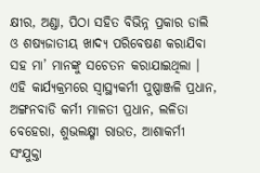କ୍ଷୀର, ଅଣ୍ଡା, ପିଠା ସହିତ ବିଭିନ୍ନ ପ୍ରକାର ଡାଲି ଓ ଶଷ୍ୟଜାତୀୟ ଖାଦ୍ୟ ପରିବେଷଣ କରାଯିବା ସହ ମା’ ମାନଙ୍କୁ ସଚେତନ କରାଯାଇଥିଲା । ଏହି କାର୍ଯ୍ୟକ୍ରମରେ ସ୍ୱାସ୍ଥ୍ୟକର୍ମୀ ପୁଷ୍ପାଞ୍ଜଳି ପ୍ରଧାନ, ଅଙ୍ଗନବାଡି କର୍ମୀ ମାଳତୀ ପ୍ରଧାନ, ଲଳିତା ବେହେରା, ଶୁଭଲକ୍ଷ୍ମୀ ରାଉତ, ଆଶାକର୍ମୀ ସଂଯୁକ୍ତା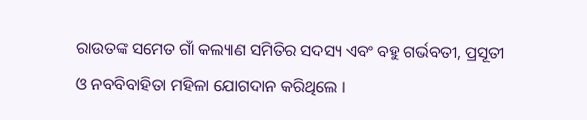ରାଉତଙ୍କ ସମେତ ଗାଁ କଲ୍ୟାଣ ସମିତିର ସଦସ୍ୟ ଏବଂ ବହୁ ଗର୍ଭବତୀ, ପ୍ରସୂତୀ ଓ ନବବିବାହିତା ମହିଳା ଯୋଗଦାନ କରିଥିଲେ ।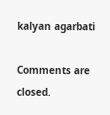kalyan agarbati

Comments are closed.